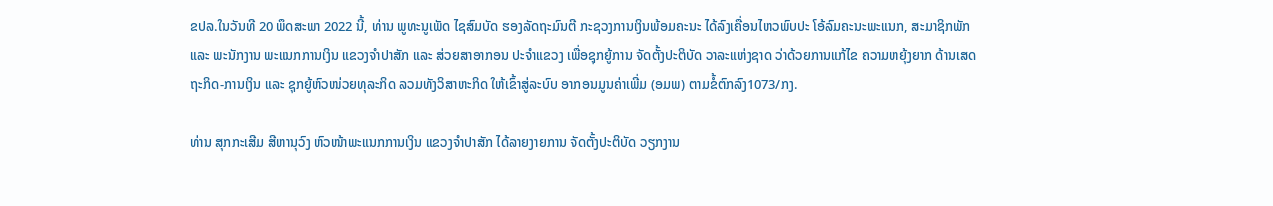ຂປລ.ໃນວັນທີ 20 ພຶດສະພາ 2022 ນີ້, ທ່ານ ພູທະນູເພັດ ໄຊສົມບັດ ຮອງລັດຖະມົນຕີ ກະຊວງການເງິນພ້ອມຄະນະ ໄດ້ລົງເຄື່ອນໄຫວພົບປະ ໂອ້ລົມຄະນະພະແນກ, ສະມາຊິກພັກ ແລະ ພະນັກງານ ພະແນກການເງິນ ແຂວງຈໍາປາສັກ ແລະ ສ່ວຍສາອາກອນ ປະຈໍາແຂວງ ເພື່ອຊຸກຍູ້ການ ຈັດຕັ້ງປະຕິບັດ ວາລະແຫ່ງຊາດ ວ່າດ້ວຍການແກ້ໄຂ ຄວາມຫຍຸ້ງຍາກ ດ້ານເສດຖະກິດ-ການເງິນ ແລະ ຊຸກຍູ້ຫົວໜ່ວຍທຸລະກິດ ລວມທັງວິສາຫະກິດ ໃຫ້ເຂົ້າສູ່ລະບົບ ອາກອນມູນຄ່າເພີ່ມ (ອມພ) ຕາມຂໍ້ຕົກລົງ1073/ກງ.

ທ່ານ ສຸກກະເສີມ ສີຫານຸວົງ ຫົວໜ້າພະແນກການເງິນ ແຂວງຈໍາປາສັກ ໄດ້ລາຍງາຍການ ຈັດຕັ້ງປະຕິບັດ ວຽກງານ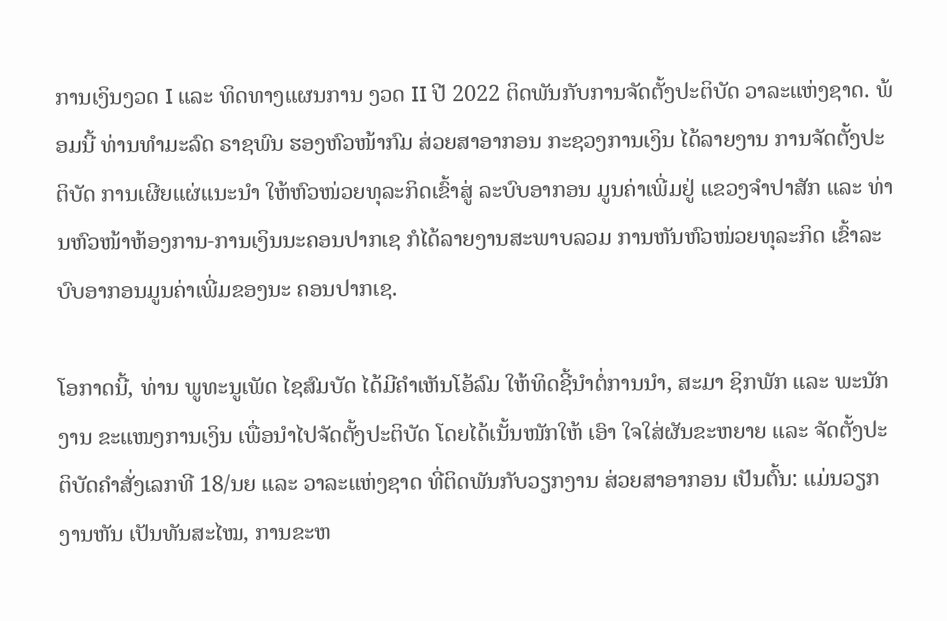ການເງິນງວດ I ແລະ ທິດທາງແຜນການ ງວດ II ປີ 2022 ຕິດພັນກັບການຈັດຕັ້ງປະຕິບັດ ວາລະແຫ່ງຊາດ. ພ້ອມນີ້ ທ່ານທໍາມະລົດ ຣາຊພົນ ຮອງຫົວໜ້າກົມ ສ່ວຍສາອາກອນ ກະຊວງການເງິນ ໄດ້ລາຍງານ ການຈັດຕັ້ງປະຕິບັດ ການເຜີຍແຜ່ແນະນໍາ ໃຫ້ຫົວໜ່ວຍທຸລະກິດເຂົ້າສູ່ ລະບົບອາກອນ ມູນຄ່າເພີ່ມຢູ່ ແຂວງຈຳປາສັກ ແລະ ທ່ານຫົວໜ້າຫ້ອງການ-ການເງິນນະຄອນປາກເຊ ກໍໄດ້ລາຍງານສະພາບລວມ ການຫັນຫົວໜ່ວຍທຸລະກິດ ເຂົ້າລະບົບອາກອນມູນຄ່າເພີ່ມຂອງນະ ຄອນປາກເຊ.

ໂອກາດນີ້, ທ່ານ ພູທະນູເພັດ ໄຊສົມບັດ ໄດ້ມີຄໍາເຫັນໂອ້ລົມ ໃຫ້ທິດຊີ້ນໍາຕໍ່ການນໍາ, ສະມາ ຊິກພັກ ແລະ ພະນັກງານ ຂະແໜງການເງິນ ເພື່ອນຳໄປຈັດຕັ້ງປະຕິບັດ ໂດຍໄດ້ເນັ້ນໜັກໃຫ້ ເອົາ ໃຈໃສ່ຜັນຂະຫຍາຍ ແລະ ຈັດຕັ້ງປະຕິບັດຄໍາສັ່ງເລກທີ 18/ນຍ ແລະ ວາລະແຫ່ງຊາດ ທີ່ຕິດພັນກັບວຽກງານ ສ່ວຍສາອາກອນ ເປັນຕົ້ນ: ແມ່ນວຽກງານຫັນ ເປັນທັນສະໄໝ, ການຂະຫ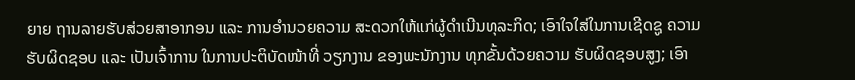ຍາຍ ຖານລາຍຮັບສ່ວຍສາອາກອນ ແລະ ການອໍານວຍຄວາມ ສະດວກໃຫ້ແກ່ຜູ້ດໍາເນີນທຸລະກິດ; ເອົາໃຈໃສ່ໃນການເຊີດຊູ ຄວາມຮັບຜິດຊອບ ແລະ ເປັນເຈົ້າການ ໃນການປະຕິບັດໜ້າທີ່ ວຽກງານ ຂອງພະນັກງານ ທຸກຂັ້ນດ້ວຍຄວາມ ຮັບຜິດຊອບສູງ; ເອົາ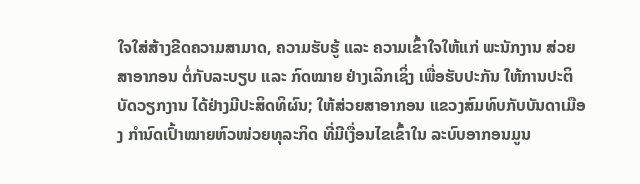ໃຈໃສ່ສ້າງຂີດຄວາມສາມາດ, ຄວາມຮັບຮູ້ ແລະ ຄວາມເຂົ້າໃຈໃຫ້ແກ່ ພະນັກງານ ສ່ວຍສາອາກອນ ຕໍ່ກັບລະບຽບ ແລະ ກົດໝາຍ ຢ່າງເລິກເຊິ່ງ ເພື່ອຮັບປະກັນ ໃຫ້ການປະຕິບັດວຽກງານ ໄດ້ຢ່າງມີປະສິດທິຜົນ; ໃຫ້ສ່ວຍສາອາກອນ ແຂວງສົມທົບກັບບັນດາເມືອງ ກໍານົດເປົ້າໝາຍຫົວໜ່ວຍທຸລະກິດ ທີ່ມີເງື່ອນໄຂເຂົ້າໃນ ລະບົບອາກອນມູນ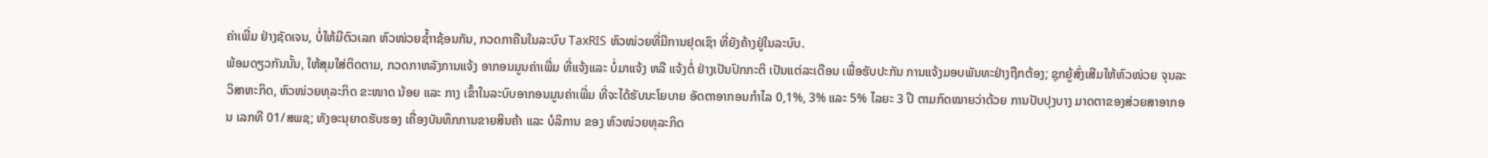ຄ່າເພີ່ມ ຢ່າງຊັດເຈນ, ບໍ່ໃຫ້ມີຕົວເລກ ຫົວໜ່ວຍຊ້ຳາຊ້ອນກັນ, ກວດກາຄືນໃນລະບົບ TaxRIS ຫົວໜ່ວຍທີ່ມີການຢຸດເຊົາ ທີ່ຍັງຄ້າງຢູ່ໃນລະບົບ.
ພ້ອມດຽວກັນນັ້ນ, ໃຫ້ສຸມໃສ່ຕິດຕາມ, ກວດກາຫລັງການແຈ້ງ ອາກອນມູນຄ່າເພີ່ມ ທີ່ແຈ້ງແລະ ບໍ່ມາແຈ້ງ ຫລື ແຈ້ງຕໍ່ ຢ່າງເປັນປົກກະຕິ ເປັນແຕ່ລະເດືອນ ເພື່ອຮັບປະກັນ ການແຈ້ງມອບພັນທະຢ່າງຖືກຕ້ອງ; ຊຸກຍູ້ສົ່ງເສີມໃຫ້ຫົວໜ່ວຍ ຈຸນລະວິສາຫະກິດ, ຫົວໜ່ວຍທຸລະກິດ ຂະໜາດ ນ້ອຍ ແລະ ກາງ ເຂົ້າໃນລະບົບອາກອນມູນຄ່າເພີ່ມ ທີ່ຈະໄດ້ຮັບນະໂຍບາຍ ອັດຕາອາກອນກໍາໄລ 0,1%, 3% ແລະ 5% ໄລຍະ 3 ປີ ຕາມກົດໝາຍວ່າດ້ວຍ ການປັບປຸງບາງ ມາດຕາຂອງສ່ວຍສາອາກອນ ເລກທີ 01/ສພຊ; ທັງອະນຸຍາດຮັບຮອງ ເຄື່ອງບັນທຶກການຂາຍສິນຄ້າ ແລະ ບໍລິການ ຂອງ ຫົວໜ່ວຍທຸລະກິດ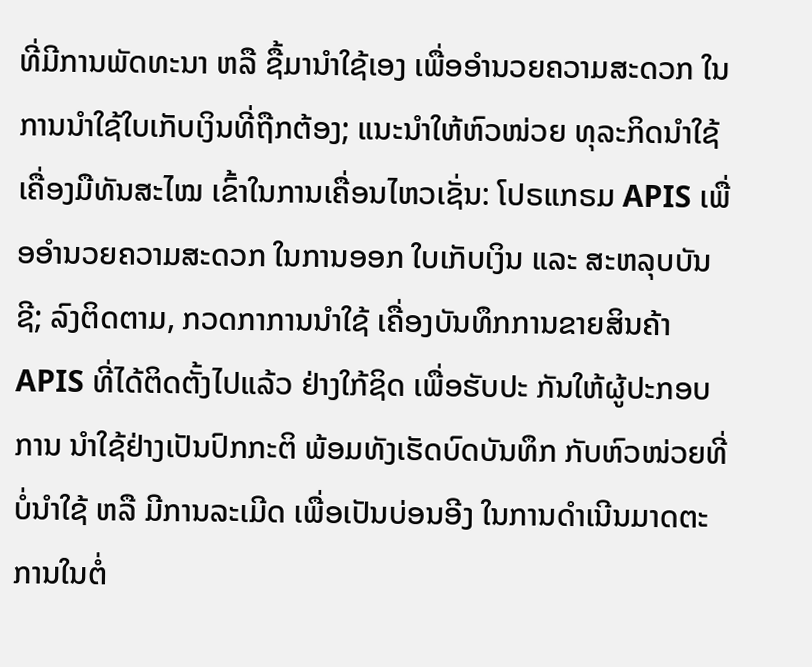ທີ່ມີການພັດທະນາ ຫລື ຊື້ມານໍາໃຊ້ເອງ ເພື່ອອໍານວຍຄວາມສະດວກ ໃນການນໍາໃຊ້ໃບເກັບເງິນທີ່ຖືກຕ້ອງ; ແນະນໍາໃຫ້ຫົວໜ່ວຍ ທຸລະກິດນໍາໃຊ້ເຄື່ອງມືທັນສະໄໝ ເຂົ້າໃນການເຄື່ອນໄຫວເຊັ່ນ: ໂປຣແກຣມ APIS ເພື່ອອໍານວຍຄວາມສະດວກ ໃນການອອກ ໃບເກັບເງິນ ແລະ ສະຫລຸບບັນຊີ; ລົງຕິດຕາມ, ກວດກາການນໍາໃຊ້ ເຄື່ອງບັນທຶກການຂາຍສິນຄ້າ APIS ທີ່ໄດ້ຕິດຕັ້ງໄປແລ້ວ ຢ່າງໃກ້ຊິດ ເພື່ອຮັບປະ ກັນໃຫ້ຜູ້ປະກອບການ ນໍາໃຊ້ຢ່າງເປັນປົກກະຕິ ພ້ອມທັງເຮັດບົດບັນທຶກ ກັບຫົວໜ່ວຍທີ່ບໍ່ນໍາໃຊ້ ຫລື ມີການລະເມີດ ເພື່ອເປັນບ່ອນອີງ ໃນການດໍາເນີນມາດຕະການໃນຕໍ່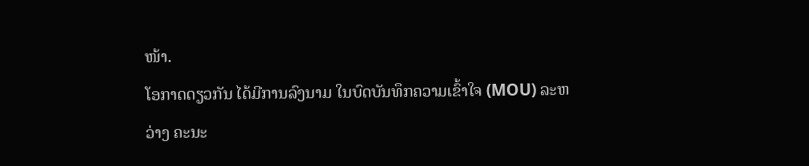ໜ້າ.
ໂອກາດດຽວກັນ ໄດ້ມີການລົງນາມ ໃນບົດບັນທຶກຄວາມເຂົ້າໃຈ (MOU) ລະຫວ່າງ ຄະນະ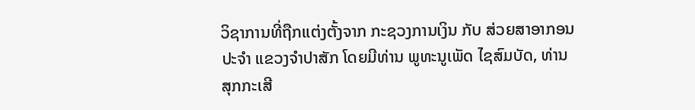ວິຊາການທີ່ຖືກແຕ່ງຕັ້ງຈາກ ກະຊວງການເງິນ ກັບ ສ່ວຍສາອາກອນປະຈໍາ ແຂວງຈໍາປາສັກ ໂດຍມີທ່ານ ພູທະນູເພັດ ໄຊສົມບັດ, ທ່ານ ສຸກກະເສີ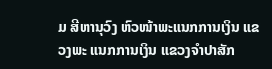ມ ສີຫານຸວົງ ຫົວໜ້າພະແນກການເງິນ ແຂວງພະ ແນກການເງິນ ແຂວງຈໍາປາສັກ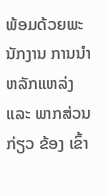ພ້ອມດ້ວຍພະນັກງານ ການນໍາຫລັກແຫລ່ງ ແລະ ພາກສ່ວນກ່ຽວ ຂ້ອງ ເຂົ້າ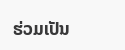ຮ່ວມເປັນ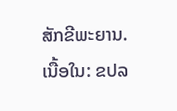ສັກຂີພະຍານ.
ເນື້ອໃນ: ຂປລ